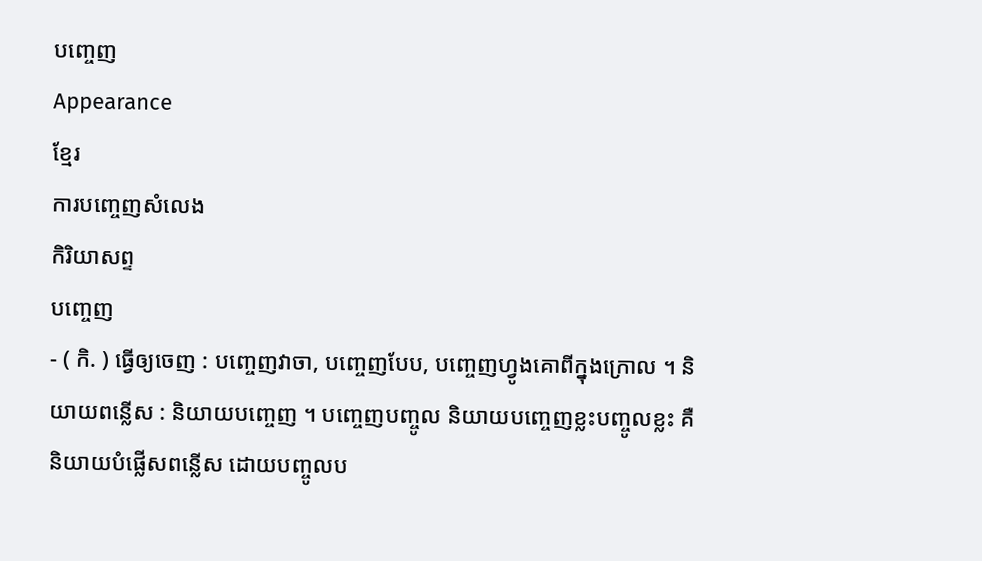បញ្ចេញ
Appearance
ខ្មែរ
ការបញ្ចេញសំលេង
កិរិយាសព្ទ
បញ្ចេញ
- ( កិ. ) ធ្វើឲ្យចេញ : បញ្ចេញវាចា, បញ្ចេញបែប, បញ្ចេញហ្វូងគោពីក្នុងក្រោល ។ និយាយពន្លើស : និយាយបញ្ចេញ ។ បញ្ចេញបញ្ចូល និយាយបញ្ចេញខ្លះបញ្ចូលខ្លះ គឺនិយាយបំផ្លើសពន្លើស ដោយបញ្ចូលប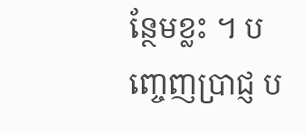ន្ថែមខ្លះ ។ បញ្ចេញប្រាជ្ញ ប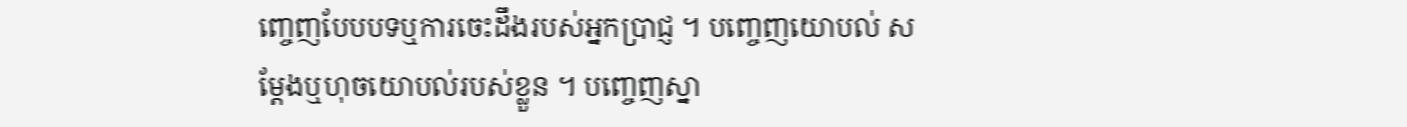ញ្ចេញបែបបទឬការចេះដឹងរបស់អ្នកប្រាជ្ញ ។ បញ្ចេញយោបល់ សម្ដែងឬហុចយោបល់របស់ខ្លួន ។ បញ្ចេញស្នា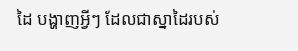ដៃ បង្ហាញអ្វីៗ ដែលជាស្នាដៃរបស់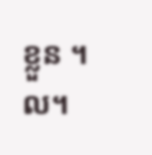ខ្លួន ។ល។